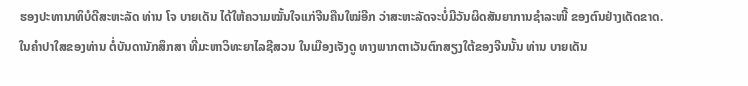ຮອງປະທານາທິບໍດີສະຫະລັດ ທ່ານ ໂຈ ບາຍເດັນ ໄດ້ໃຫ້ຄວາມໝັ້ນໃຈແກ່ຈີນຄືນໃໝ່ອີກ ວ່າສະຫະລັດຈະບໍ່ມີວັນຜິດສັນຍາການຊໍາລະໜີ້ ຂອງຕົນຢ່າງເດັດຂາດ.
ໃນຄໍາປາໃສຂອງທ່ານ ຕໍ່ບັນດານັກສຶກສາ ທີ່ມະຫາວິທະຍາໄລຊີສວນ ໃນເມືອງເຈັງດູ ທາງພາກຕາເວັນຕົກສຽງໃຕ້ຂອງຈີນນັ້ນ ທ່ານ ບາຍເດັນ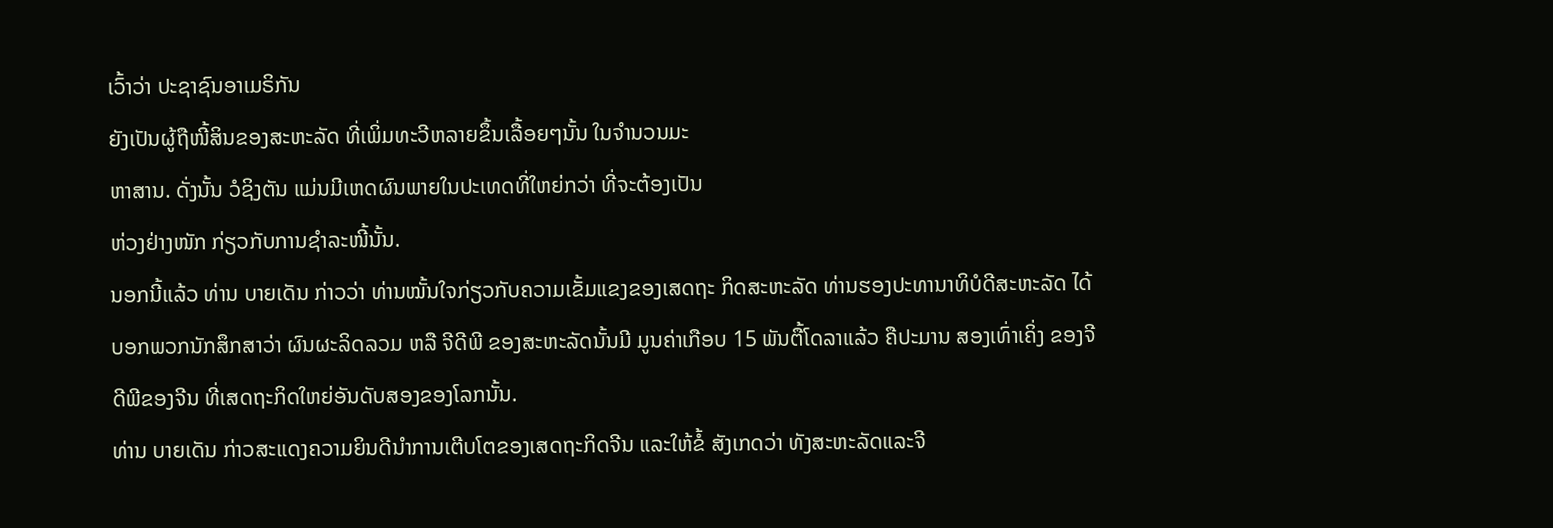ເວົ້າວ່າ ປະຊາຊົນອາເມຣິກັນ
ຍັງເປັນຜູ້ຖືໜີ້ສິນຂອງສະຫະລັດ ທີ່ເພິ່ມທະວີຫລາຍຂຶ້ນເລື້ອຍໆນັ້ນ ໃນຈໍານວນມະ
ຫາສານ. ດັ່ງນັ້ນ ວໍຊິງຕັນ ແມ່ນມີເຫດຜົນພາຍໃນປະເທດທີ່ໃຫຍ່ກວ່າ ທີ່ຈະຕ້ອງເປັນ
ຫ່ວງຢ່າງໜັກ ກ່ຽວກັບການຊໍາລະໜີ້ນັ້ນ.
ນອກນີ້ແລ້ວ ທ່ານ ບາຍເດັນ ກ່າວວ່າ ທ່ານໝັ້ນໃຈກ່ຽວກັບຄວາມເຂັ້ມແຂງຂອງເສດຖະ ກິດສະຫະລັດ ທ່ານຮອງປະທານາທິບໍດີສະຫະລັດ ໄດ້ບອກພວກນັກສຶກສາວ່າ ຜົນຜະລິດລວມ ຫລື ຈີດີພີ ຂອງສະຫະລັດນັ້ນມີ ມູນຄ່າເກືອບ 15 ພັນຕື້ໂດລາແລ້ວ ຄືປະມານ ສອງເທົ່າເຄິ່ງ ຂອງຈີດີພີຂອງຈີນ ທີ່ເສດຖະກິດໃຫຍ່ອັນດັບສອງຂອງໂລກນັ້ນ.
ທ່ານ ບາຍເດັນ ກ່າວສະແດງຄວາມຍິນດີນໍາການເຕີບໂຕຂອງເສດຖະກິດຈີນ ແລະໃຫ້ຂໍ້ ສັງເກດວ່າ ທັງສະຫະລັດແລະຈີ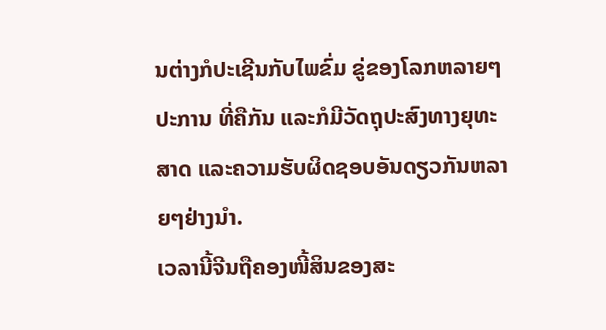ນຕ່າງກໍປະເຊີນກັບໄພຂົ່ມ ຂູ່ຂອງໂລກຫລາຍໆປະການ ທີ່ຄືກັນ ແລະກໍມີວັດຖຸປະສົງທາງຍຸທະສາດ ແລະຄວາມຮັບຜິດຊອບອັນດຽວກັນຫລາຍໆຢ່າງນໍາ.
ເວລານີ້ຈີນຖືຄອງໜີ້ສິນຂອງສະ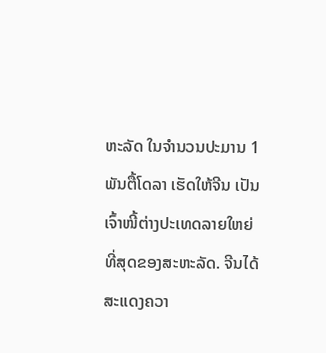ຫະລັດ ໃນຈໍານວນປະມານ 1 ພັນຕື້ໂດລາ ເຮັດໃຫ້ຈີນ ເປັນເຈົ້າໜີ້ຕ່າງປະເທດລາຍໃຫຍ່ທີ່ສຸດຂອງສະຫະລັດ. ຈີນໄດ້ສະແດງຄວາ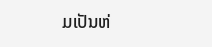ມເປັນຫ່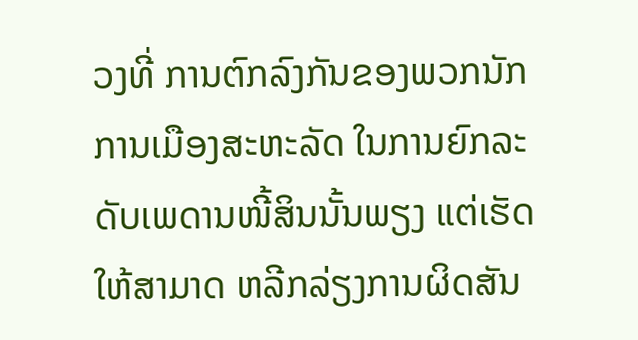ວງທີ່ ການຕົກລົງກັນຂອງພວກນັກການເມືອງສະຫະລັດ ໃນການຍົກລະດັບເພດານໜີ້ສິນນັ້ນພຽງ ແຕ່ເຮັດໃຫ້ສາມາດ ຫລີກລ່ຽງການຜິດສັນ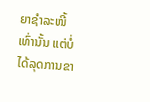ຍາຊໍາລະໜີ້ເທົ່ານັ້ນ ແຕ່ບໍ່ໄດ້ລຸດການຂາ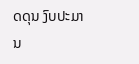ດດຸນ ງົບປະມານ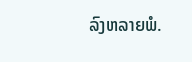ລົງຫລາຍພໍ.